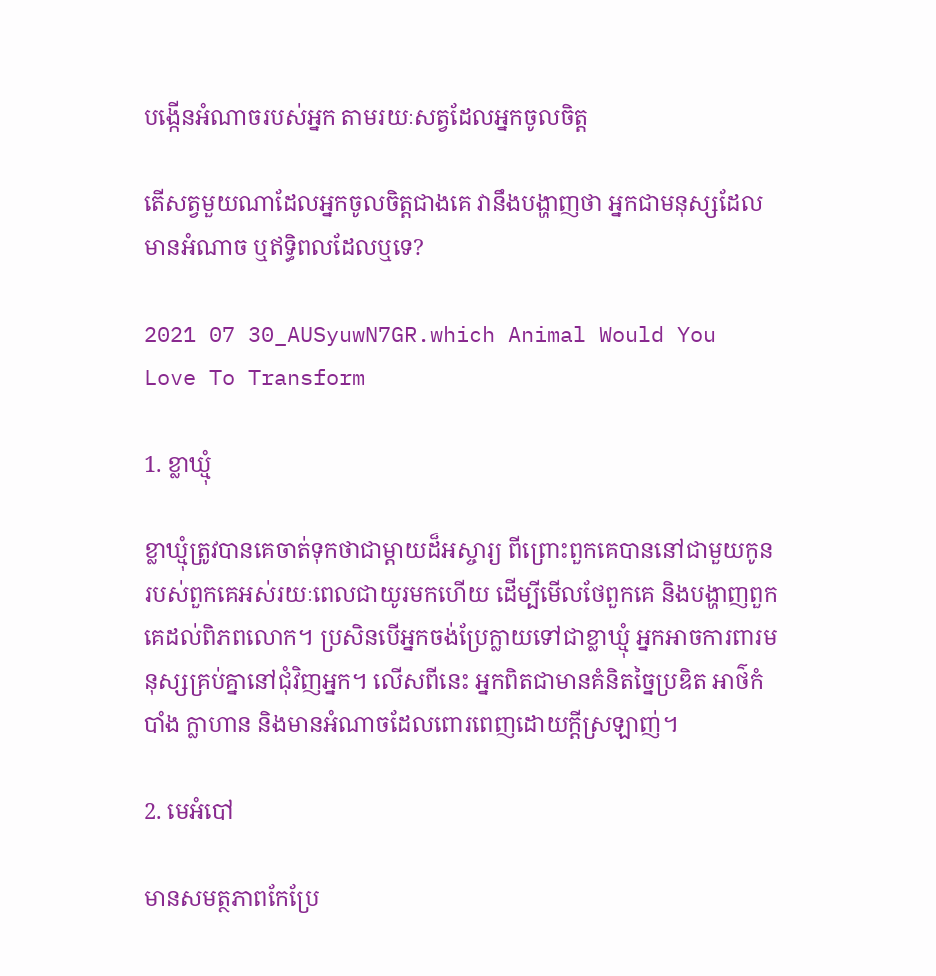បង្កើនអំណាចរបស់អ្នក តាមរយៈសត្វដែលអ្នកចូលចិត្ត

តើសត្វមួយណាដែលអ្នកចូលចិត្តជាងគេ វានឹងបង្ហាញថា អ្នកជាមនុស្សដែលមានអំណាច ឬឥទ្ធិពលដែលឬទេ?

2021 07 30_AUSyuwN7GR.which Animal Would You Love To Transform

1. ខ្លាឃ្មុំ

ខ្លាឃ្មុំត្រូវបានគេចាត់ទុកថាជាម្តាយដ៏អស្ចារ្យ ពីព្រោះពួកគេបាននៅជាមួយកូនរបស់ពួកគេអស់រយៈពេលជាយូរមកហើយ ដើម្បីមើលថែពួកគេ និងបង្ហាញពួកគេដល់ពិភពលោក។ ប្រសិនបើអ្នកចង់ប្រែក្លាយទៅជាខ្លាឃ្មុំ អ្នកអាចការពារមនុស្សគ្រប់គ្នានៅជុំវិញអ្នក។ លើសពីនេះ អ្នកពិតជាមានគំនិតច្នៃប្រឌិត អាថ៌កំបាំង ក្លាហាន និងមានអំណាចដែលពោរពេញដោយក្ដីស្រឡាញ់។

2. មេអំបៅ

មានសមត្ថភាពកែប្រែ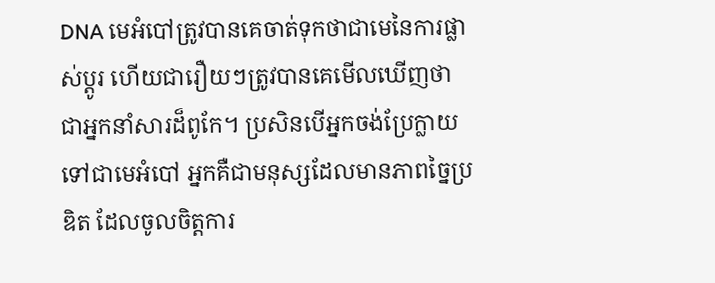DNA មេអំបៅត្រូវបានគេចាត់ទុកថាជាមេនៃការផ្លាស់ប្តូរ ហើយជារឿយៗត្រូវបានគេមើលឃើញថាជាអ្នកនាំសារដ៏ពូកែ។ ប្រសិនបើអ្នកចង់ប្រែក្លាយទៅជាមេអំបៅ អ្នកគឺជាមនុស្សដែលមានភាពច្នៃប្រឌិត ដែលចូលចិត្តការ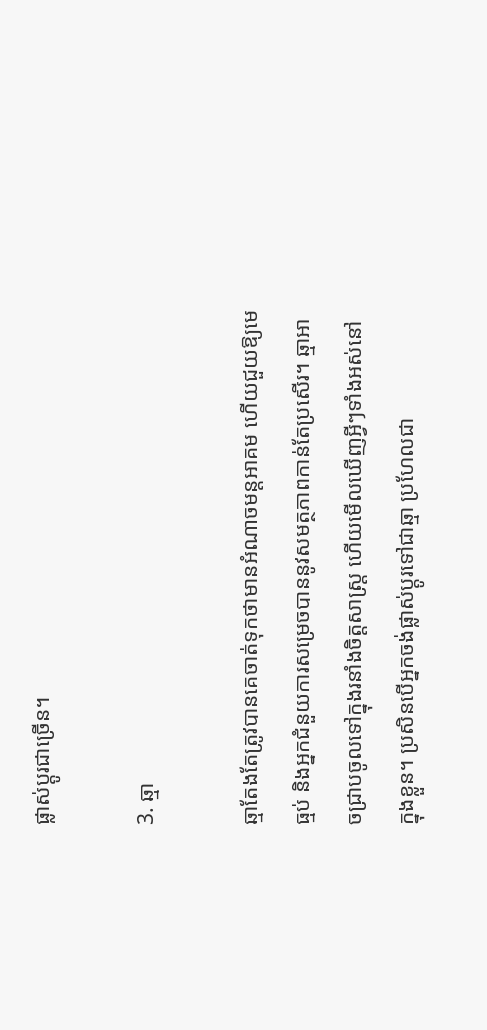ផ្លាស់ប្តូរជាច្រើន។

3. ឆ្មា

ឆ្មាតែងតែត្រូវបានគេចាត់ទុកថាមានអំណាចមន្តអាគម ហើយជួយឱ្យមេធ្មប់ និងអ្នកជំនួយការសម្រេចបាននូវសមត្ថភាពកាន់តែប្រសើរ។ ឆ្មាអាចជ្រាបចូលទៅក្នុងរនាំងចិត្តសាស្ត្រ ហើយមើលឃើញអ្វីៗទាំងអស់នៅក្នុងខ្លួន។ ប្រសិនបើអ្នកចង់ផ្លាស់ប្តូរទៅជាឆ្មា ប្រហែលជា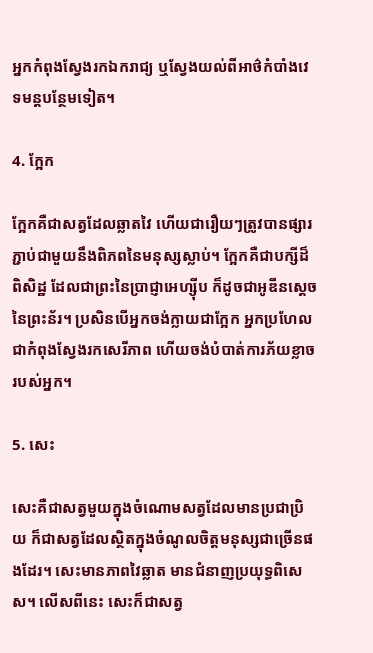អ្នកកំពុងស្វែងរកឯករាជ្យ ឬស្វែងយល់ពីអាថ៌កំបាំងវេទមន្តបន្ថែមទៀត។

4. ក្អែក

ក្អែកគឺជាសត្វដែលឆ្លាតវៃ ហើយជារឿយៗត្រូវបានផ្សារភ្ជាប់ជាមួយនឹងពិភពនៃមនុស្សស្លាប់។ ក្អែកគឺជាបក្សីដ៏ពិសិដ្ឋ ដែលជាព្រះនៃប្រាជ្ញាអេហ្ស៊ីប ក៏ដូចជាអូឌីនស្តេចនៃព្រះន័រ។ ប្រសិនបើអ្នកចង់ក្លាយជាក្អែក អ្នកប្រហែលជាកំពុងស្វែងរកសេរីភាព ហើយចង់បំបាត់ការភ័យខ្លាចរបស់អ្នក។

5. សេះ

សេះគឺជាសត្វមួយក្នុងចំណោមសត្វដែលមានប្រជាប្រិយ ក៏ជាសត្វដែលស្ថិតក្នុងចំណូលចិត្តមនុស្សជាច្រើនផងដែរ។ សេះមានភាពវៃឆ្លាត មានជំនាញប្រយុទ្ធពិសេស។ លើសពីនេះ សេះក៏ជាសត្វ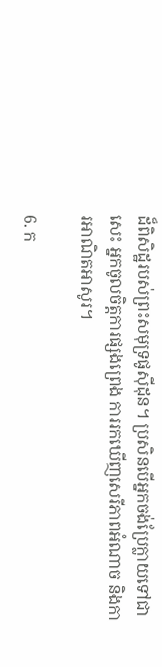ដ៏ពិសិដ្ឋរបស់ព្រះសមុទ្រផូស៊ីដុន។ ប្រសិនបើអ្នកចង់ប្រែក្លាយទៅជាសេះ អ្នកចូលចិត្តការផ្សងព្រេង ការរកឃើញសេរីភាពអំណាច និងការអាណិតអាសូរ។

6. ក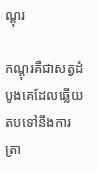ណ្តុរ

កណ្តុរគឺជាសត្វដំបូងគេដែលឆ្លើយតបទៅនឹងការត្រា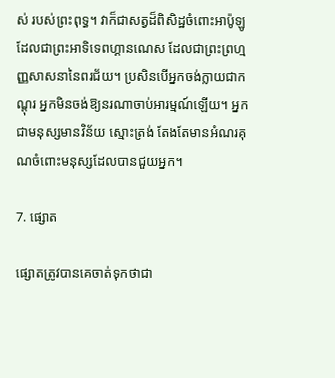ស់ របស់ព្រះពុទ្ធ។ វាក៏ជាសត្វដ៏ពិសិដ្ឋចំពោះអាប៉ូឡូ ដែលជាព្រះអាទិទេពហ្គានណេស ដែលជាព្រះព្រហ្មញ្ញសាសនានៃពរជ័យ។ ប្រសិនបើអ្នកចង់ក្លាយជាកណ្តុរ អ្នកមិនចង់ឱ្យនរណាចាប់អារម្មណ៍ឡើយ។ អ្នកជាមនុស្សមានវិន័យ ស្មោះត្រង់ តែងតែមានអំណរគុណចំពោះមនុស្សដែលបានជួយអ្នក។

7. ផ្សោត

ផ្សោតត្រូវបានគេចាត់ទុកថាជា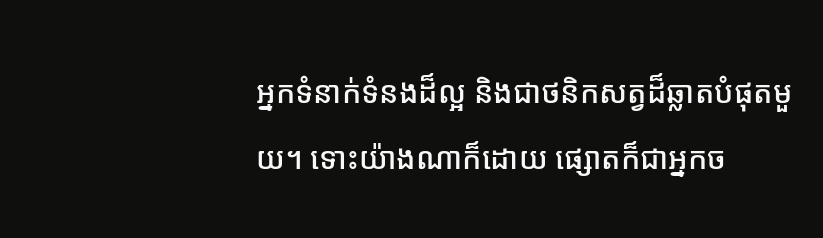អ្នកទំនាក់ទំនងដ៏ល្អ និងជាថនិកសត្វដ៏ឆ្លាតបំផុតមួយ។ ទោះយ៉ាងណាក៏ដោយ ផ្សោតក៏ជាអ្នកច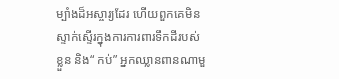ម្បាំងដ៏អស្ចារ្យដែរ ហើយពួកគេមិនស្ទាក់ស្ទើរក្នុងការការពារទឹកដីរបស់ខ្លួន និង“ កប់” អ្នកឈ្លានពានណាមួ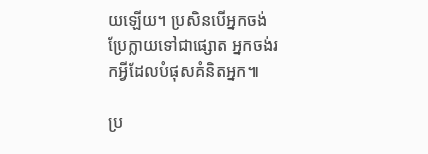យឡើយ។ ប្រសិនបើអ្នកចង់ប្រែក្លាយទៅជាផ្សោត អ្នកចង់រកអ្វីដែលបំផុសគំនិតអ្នក៕

ប្រ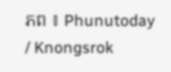ភព ៖ Phunutoday / Knongsrok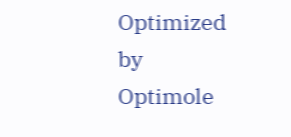Optimized by Optimole